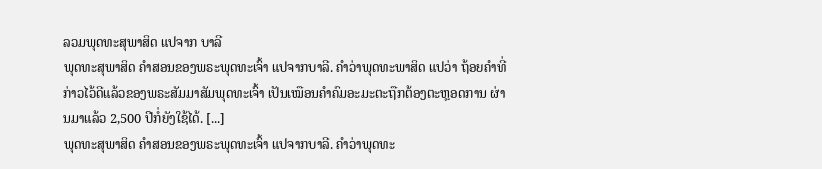ລວມພຸດທະສຸພາສິດ ແປຈາກ ບາລີ
ພຸດທະສຸພາສິດ ຄຳສອນຂອງພຣະພຸດທະເຈົ້າ ແປຈາກບາລີ. ຄຳວ່າພຸດທະພາສິດ ແປວ່າ ຖ້ອຍຄຳທີ່ກ່າວໄວ້ດີແລ້ວຂອງພຣະສັມມາສັມພຸດທະເຈົ້າ ເປັນເໝືອນຄຳຄົມອະມະຕະຖືກຕ້ອງຕະຫຼອດການ ຜ່ານມາແລ້ວ 2,500 ປີກໍ່ຍັງໃຊ້ໄດ້. [...]
ພຸດທະສຸພາສິດ ຄຳສອນຂອງພຣະພຸດທະເຈົ້າ ແປຈາກບາລີ. ຄຳວ່າພຸດທະ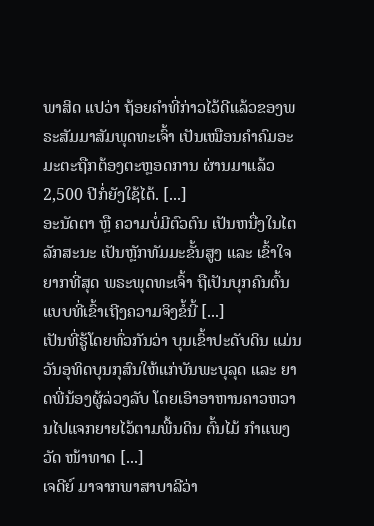ພາສິດ ແປວ່າ ຖ້ອຍຄຳທີ່ກ່າວໄວ້ດີແລ້ວຂອງພຣະສັມມາສັມພຸດທະເຈົ້າ ເປັນເໝືອນຄຳຄົມອະມະຕະຖືກຕ້ອງຕະຫຼອດການ ຜ່ານມາແລ້ວ 2,500 ປີກໍ່ຍັງໃຊ້ໄດ້. [...]
ອະນັດຕາ ຫຼື ຄວາມບໍ່ມີຕົວຕົນ ເປັນຫນື່ງໃນໄຕລັກສະນະ ເປັນຫຼັກທັມມະຂັ້ນສູງ ແລະ ເຂົ້າໃຈຍາກທີ່ສຸດ ພຣະພຸດທະເຈົ້າ ຖືເປັນບຸກຄົນຕົ້ນແບບທີ່ເຂົ້າເຖີງຄວາມຈິງຂໍ້ນີ້ [...]
ເປັນທີ່ຮູ້ໂດຍທົ່ວກັນວ່າ ບຸນເຂົ້າປະດັບດິນ ແມ່ນວັນອຸທິດບຸນກຸສົນໃຫ້ແກ່ບັນພະບຸລຸດ ແລະ ຍາດພີ່ນ້ອງຜູ້ລ່ວງລັບ ໂດຍເອົາອາຫານຄາວຫວານໄປແຈກຍາຍໄວ້ຕາມພື້ນດິນ ຕົ້ນໄມ້ ກຳແພງວັດ ໜ້າທາດ [...]
ເຈດີຍ໌ ມາຈາກພາສາບາລີວ່າ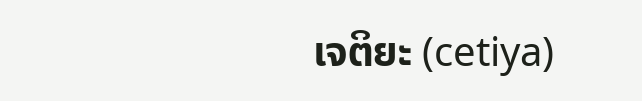ເຈຕິຍະ (cetiya)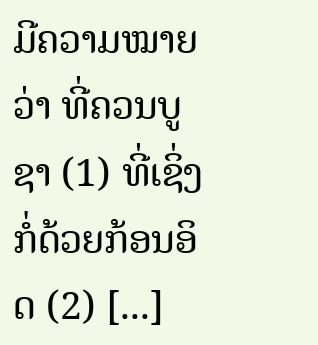ມີຄວາມໝາຍວ່າ ທີ່ຄວນບູຊາ (1) ທີ່ເຊິ່ງກໍ່ດ້ວຍກ້ອນອິດ (2) [...]